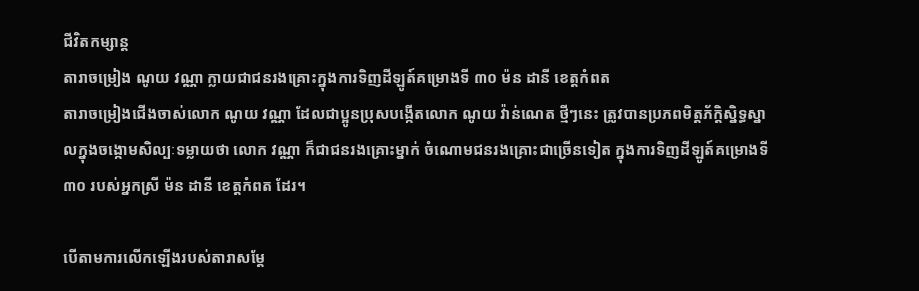ជីវិតកម្សាន្ដ
តារាចម្រៀង ណូយ វណ្ណា ក្លាយជាជនរងគ្រោះក្នុងការទិញដីឡូត៍គម្រោងទី ៣០ ម៉ន ដានី ខេត្តកំពត
តារាចម្រៀងជើងចាស់លោក ណូយ វណ្ណា ដែលជាប្អូនប្រុសបង្កើតលោក ណូយ វ៉ាន់ណេត ថ្មីៗនេះ ត្រូវបានប្រភពមិត្តភ័ក្ដិស្និទ្ធស្នាលក្នុងចង្កោមសិល្បៈទម្លាយថា លោក វណ្ណា ក៏ជាជនរងគ្រោះម្នាក់ ចំណោមជនរងគ្រោះជាច្រើនទៀត ក្នុងការទិញដីឡូត៍គម្រោងទី ៣០ របស់អ្នកស្រី ម៉ន ដានី ខេត្តកំពត ដែរ។

បើតាមការលើកឡើងរបស់តារាសម្តែ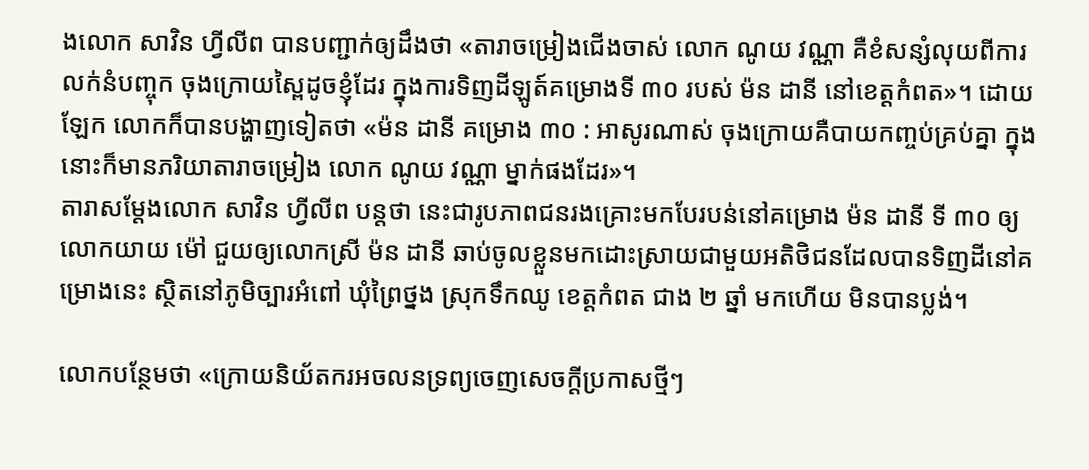ងលោក សាវិន ហ្វីលីព បានបញ្ជាក់ឲ្យដឹងថា «តារាចម្រៀងជើងចាស់ លោក ណូយ វណ្ណា គឺខំសន្សំលុយពីការលក់នំបញ្ចុក ចុងក្រោយស្ពៃដូចខ្ញុំដែរ ក្នុងការទិញដីឡូត៍គម្រោងទី ៣០ របស់ ម៉ន ដានី នៅខេត្តកំពត»។ ដោយឡែក លោកក៏បានបង្ហាញទៀតថា «ម៉ន ដានី គម្រោង ៣០ : អាសូរណាស់ ចុងក្រោយគឺបាយកញ្ចប់គ្រប់គ្នា ក្នុងនោះក៏មានភរិយាតារាចម្រៀង លោក ណូយ វណ្ណា ម្នាក់ផងដែរ»។
តារាសម្តែងលោក សាវិន ហ្វីលីព បន្តថា នេះជារូបភាពជនរងគ្រោះមកបែរបន់នៅគម្រោង ម៉ន ដានី ទី ៣០ ឲ្យ លោកយាយ ម៉ៅ ជួយឲ្យលោកស្រី ម៉ន ដានី ឆាប់ចូលខ្លួនមកដោះស្រាយជាមួយអតិថិជនដែលបានទិញដីនៅគម្រោងនេះ ស្ថិតនៅភូមិច្បារអំពៅ ឃុំព្រៃថ្នង ស្រុកទឹកឈូ ខេត្តកំពត ជាង ២ ឆ្នាំ មកហើយ មិនបានប្លង់។

លោកបន្ថែមថា «ក្រោយនិយ័តករអចលនទ្រព្យចេញសេចក្ដីប្រកាសថ្មីៗ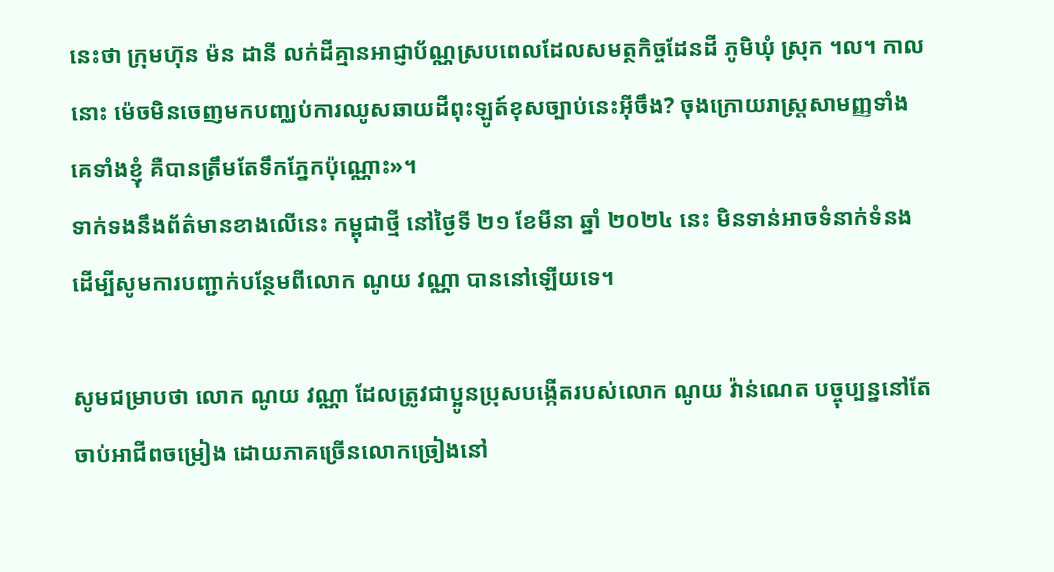នេះថា ក្រុមហ៊ុន ម៉ន ដានី លក់ដីគ្មានអាជ្ញាប័ណ្ណស្របពេលដែលសមត្ថកិច្ចដែនដី ភូមិឃុំ ស្រុក ។ល។ កាលនោះ ម៉េចមិនចេញមកបញ្ឈប់ការឈូសឆាយដីពុះឡូត៍ខុសច្បាប់នេះអ៊ីចឹង? ចុងក្រោយរាស្ត្រសាមញ្ញទាំងគេទាំងខ្ញុំ គឺបានត្រឹមតែទឹកភ្នែកប៉ុណ្ណោះ»។
ទាក់ទងនឹងព័ត៌មានខាងលើនេះ កម្ពុជាថ្មី នៅថ្ងៃទី ២១ ខែមីនា ឆ្នាំ ២០២៤ នេះ មិនទាន់អាចទំនាក់ទំនង ដើម្បីសូមការបញ្ជាក់បន្ថែមពីលោក ណូយ វណ្ណា បាននៅឡើយទេ។

សូមជម្រាបថា លោក ណូយ វណ្ណា ដែលត្រូវជាប្អូនប្រុសបង្កើតរបស់លោក ណូយ វ៉ាន់ណេត បច្ចុប្បន្ននៅតែចាប់អាជីពចម្រៀង ដោយភាគច្រើនលោកច្រៀងនៅ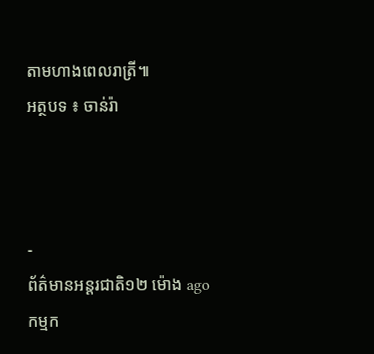តាមហាងពេលរាត្រី៕
អត្ថបទ ៖ ចាន់រ៉ា



-
ព័ត៌មានអន្ដរជាតិ១២ ម៉ោង ago
កម្មក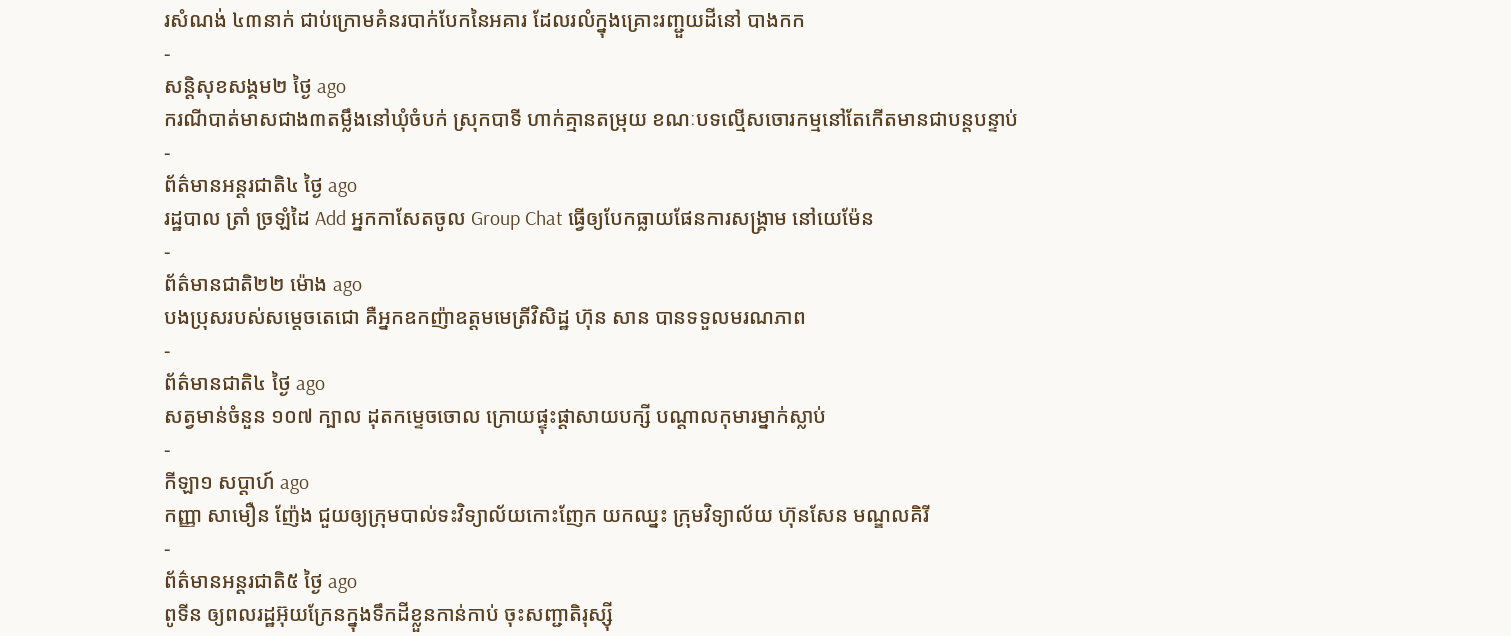រសំណង់ ៤៣នាក់ ជាប់ក្រោមគំនរបាក់បែកនៃអគារ ដែលរលំក្នុងគ្រោះរញ្ជួយដីនៅ បាងកក
-
សន្តិសុខសង្គម២ ថ្ងៃ ago
ករណីបាត់មាសជាង៣តម្លឹងនៅឃុំចំបក់ ស្រុកបាទី ហាក់គ្មានតម្រុយ ខណៈបទល្មើសចោរកម្មនៅតែកើតមានជាបន្តបន្ទាប់
-
ព័ត៌មានអន្ដរជាតិ៤ ថ្ងៃ ago
រដ្ឋបាល ត្រាំ ច្រឡំដៃ Add អ្នកកាសែតចូល Group Chat ធ្វើឲ្យបែកធ្លាយផែនការសង្គ្រាម នៅយេម៉ែន
-
ព័ត៌មានជាតិ២២ ម៉ោង ago
បងប្រុសរបស់សម្ដេចតេជោ គឺអ្នកឧកញ៉ាឧត្តមមេត្រីវិសិដ្ឋ ហ៊ុន សាន បានទទួលមរណភាព
-
ព័ត៌មានជាតិ៤ ថ្ងៃ ago
សត្វមាន់ចំនួន ១០៧ ក្បាល ដុតកម្ទេចចោល ក្រោយផ្ទុះផ្ដាសាយបក្សី បណ្តាលកុមារម្នាក់ស្លាប់
-
កីឡា១ សប្តាហ៍ ago
កញ្ញា សាមឿន ញ៉ែង ជួយឲ្យក្រុមបាល់ទះវិទ្យាល័យកោះញែក យកឈ្នះ ក្រុមវិទ្យាល័យ ហ៊ុនសែន មណ្ឌលគិរី
-
ព័ត៌មានអន្ដរជាតិ៥ ថ្ងៃ ago
ពូទីន ឲ្យពលរដ្ឋអ៊ុយក្រែនក្នុងទឹកដីខ្លួនកាន់កាប់ ចុះសញ្ជាតិរុស្ស៊ី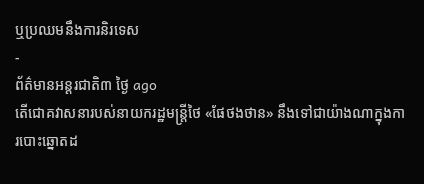ឬប្រឈមនឹងការនិរទេស
-
ព័ត៌មានអន្ដរជាតិ៣ ថ្ងៃ ago
តើជោគវាសនារបស់នាយករដ្ឋមន្ត្រីថៃ «ផែថងថាន» នឹងទៅជាយ៉ាងណាក្នុងការបោះឆ្នោតដ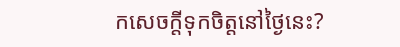កសេចក្តីទុកចិត្តនៅថ្ងៃនេះ?